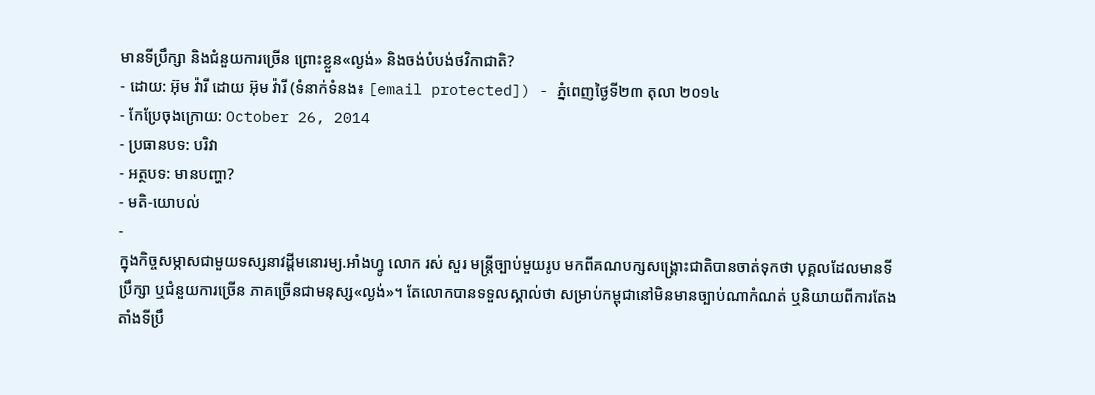មានទីប្រឹក្សា និងជំនួយការច្រើន ព្រោះខ្លួន«ល្ងង់» និងចង់បំបង់ថវិកាជាតិ?
- ដោយ: អ៊ុម វ៉ារី ដោយ អ៊ុម វ៉ារី (ទំនាក់ទំនង៖ [email protected]) - ភ្នំពេញថ្ងៃទី២៣ តុលា ២០១៤
- កែប្រែចុងក្រោយ: October 26, 2014
- ប្រធានបទ: បរិវា
- អត្ថបទ: មានបញ្ហា?
- មតិ-យោបល់
-
ក្នុងកិច្ចសម្ភាសជាមួយទស្សនាវដ្តីមនោរម្យ.អាំងហ្វូ លោក រស់ សួរ មន្រ្តីច្បាប់មួយរូប មកពីគណបក្សសង្គ្រោះជាតិបានចាត់ទុកថា បុគ្គលដែលមានទីប្រឹក្សា ឬជំនួយការច្រើន ភាគច្រើនជាមនុស្ស«ល្ងង់»។ តែលោកបានទទួលស្គាល់ថា សម្រាប់កម្ពុជានៅមិនមានច្បាប់ណាកំណត់ ឬនិយាយពីការតែងតាំងទីប្រឹ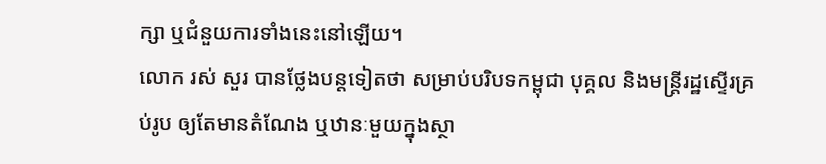ក្សា ឬជំនួយការទាំងនេះនៅឡើយ។
លោក រស់ សួរ បានថ្លែងបន្តទៀតថា សម្រាប់បរិបទកម្ពុជា បុគ្គល និងមន្រ្តីរដ្ឋស្ទើរគ្រប់រូប ឲ្យតែមានតំណែង ឬឋានៈមួយក្នុងស្ថា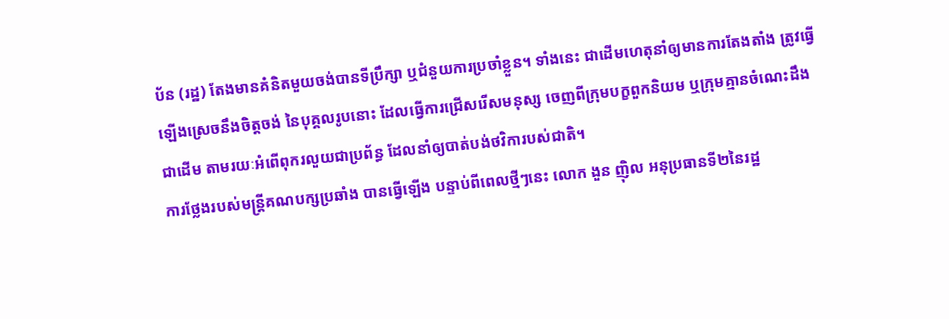ប័ន (រដ្ឋ) តែងមានគំនិតមួយចង់បានទីប្រឹក្សា ឬជំនួយការប្រចាំខ្លួន។ ទាំងនេះ ជាដើមហេតុនាំឲ្យមានការតែងតាំង ត្រូវធ្វើឡើងស្រេចនឹងចិត្តចង់ នៃបុគ្គលរូបនោះ ដែលធ្វើការជ្រើសរើសមនុស្ស ចេញពីក្រុមបក្ខពួកនិយម ឬក្រុមគ្មានចំណេះដឹងជាដើម តាមរយៈអំពើពុករលួយជាប្រព័ន្ធ ដែលនាំឲ្យបាត់បង់ថវិការបស់ជាតិ។
ការថ្លែងរបស់មន្ត្រីគណបក្សប្រឆាំង បានធ្វើឡើង បន្ទាប់ពីពេលថ្មីៗនេះ លោក ងួន ញ៉ិល អនុប្រធានទី២នៃរដ្ឋ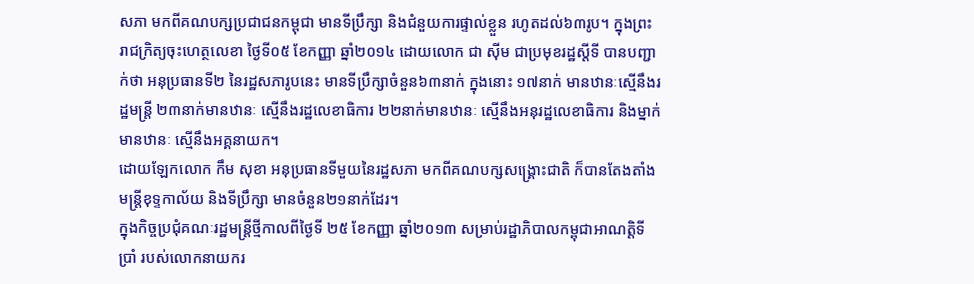សភា មកពីគណបក្សប្រជាជនកម្ពុជា មានទីប្រឹក្សា និងជំនួយការផ្ទាល់ខ្លួន រហូតដល់៦៣រូប។ ក្នុងព្រះរាជក្រិត្យចុះហេត្ថលេខា ថ្ងៃទី០៥ ខែកញ្ញា ឆ្នាំ២០១៤ ដោយលោក ជា ស៊ីម ជាប្រមុខរដ្ឋស្ដីទី បានបញ្ជាក់ថា អនុប្រធានទី២ នៃរដ្ឋសភារូបនេះ មានទីប្រឹក្សាចំនួន៦៣នាក់ ក្នុងនោះ ១៧នាក់ មានឋានៈស្មើនឹងរដ្ឋមន្ដ្រី ២៣នាក់មានឋានៈ ស្មើនឹងរដ្ឋលេខាធិការ ២២នាក់មានឋានៈ ស្មើនឹងអនុរដ្ឋលេខាធិការ និងម្នាក់មានឋានៈ ស្មើនឹងអគ្គនាយក។
ដោយឡែកលោក កឹម សុខា អនុប្រធានទីមួយនៃរដ្ឋសភា មកពីគណបក្សសង្គ្រោះជាតិ ក៏បានតែងតាំងមន្ត្រីខុទ្ទកាល័យ និងទីប្រឹក្សា មានចំនួន២១នាក់ដែរ។
ក្នុងកិច្ចប្រជុំគណៈរដ្ឋមន្ត្រីថ្មីកាលពីថ្ងៃទី ២៥ ខែកញ្ញា ឆ្នាំ២០១៣ សម្រាប់រដ្ឋាភិបាលកម្ពុជាអាណត្តិទីប្រាំ របស់លោកនាយករ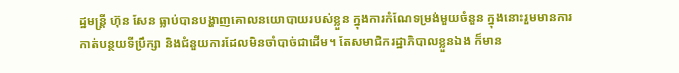ដ្ឋមន្ត្រី ហ៊ុន សែន ធ្លាប់បានបង្ហាញគោលនយោបាយរបស់ខ្លួន ក្នុងការកំណែទម្រង់មួយចំនួន ក្នុងនោះរួមមានការកាត់បន្ថយទីប្រឹក្សា និងជំនួយការដែលមិនចាំបាច់ជាដើម។ តែសមាជិករដ្ឋាភិបាលខ្លួនឯង ក៏មាន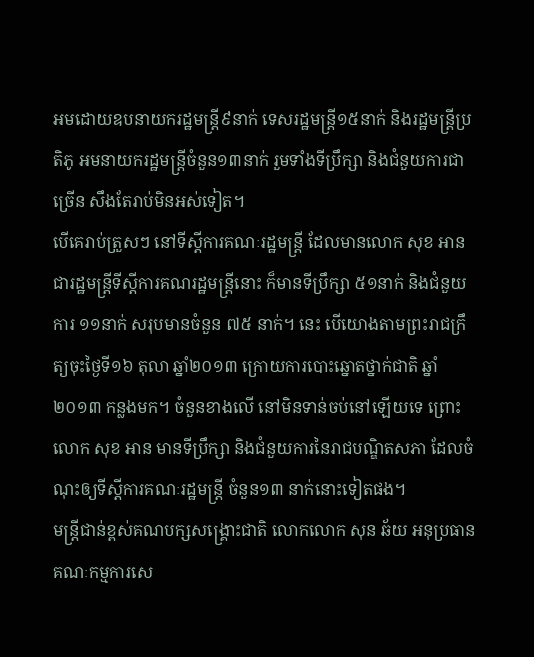អមដោយឧបនាយករដ្ឋមន្ត្រី៩នាក់ ទេសរដ្ឋមន្ត្រី១៥នាក់ និងរដ្ឋមន្ត្រីប្រតិភូ អមនាយករដ្ឋមន្ត្រីចំនួន១៣នាក់ រួមទាំងទីប្រឹក្សា និងជំនួយការជាច្រើន សឹងតែរាប់មិនអស់ទៀត។
បើគេរាប់ត្រួសៗ នៅទីស្តីការគណៈរដ្ឋមន្ត្រី ដែលមានលោក សុខ អាន ជារដ្ឋមន្រ្តីទីស្តីការគណរដ្ឋមន្រ្តីនោះ ក៏មានទីប្រឹក្សា ៥១នាក់ និងជំនួយការ ១១នាក់ សរុបមានចំនួន ៧៥ នាក់។ នេះ បើយោងតាមព្រះរាជក្រឹត្យចុះថ្ងៃទី១៦ តុលា ឆ្នាំ២០១៣ ក្រោយការបោះឆ្នោតថ្នាក់ជាតិ ឆ្នាំ២០១៣ កន្លងមក។ ចំនួនខាងលើ នៅមិនទាន់ចប់នៅឡើយទេ ព្រោះលោក សុខ អាន មានទីប្រឹក្សា និងជំនួយការនៃរាជបណ្ឌិតសភា ដែលចំណុះឲ្យទីស្តីការគណៈរដ្ឋមន្ត្រី ចំនួន១៣ នាក់នោះទៀតផង។
មន្ត្រីជាន់ខ្ពស់គណបក្សសង្គ្រោះជាតិ លោកលោក សុន ឆ័យ អនុប្រធានគណៈកម្មការសេ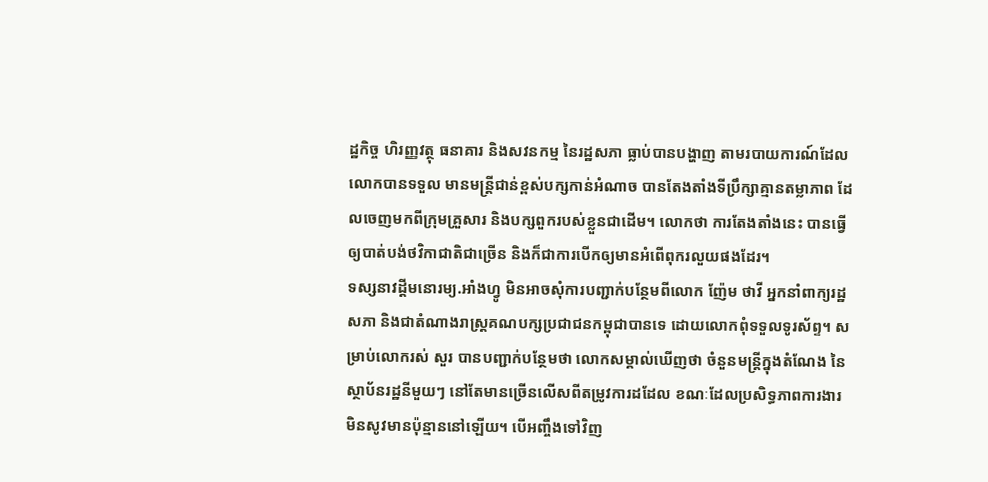ដ្ឋកិច្ច ហិរញ្ញវត្ថុ ធនាគារ និងសវនកម្ម នៃរដ្ឋសភា ធ្លាប់បានបង្ហាញ តាមរបាយការណ៍ដែលលោកបានទទួល មានមន្ត្រីជាន់ខ្ពស់បក្សកាន់អំណាច បានតែងតាំងទីប្រឹក្សាគ្មានតម្លាភាព ដែលចេញមកពីក្រុមគ្រួសារ និងបក្សពួករបស់ខ្លួនជាដើម។ លោកថា ការតែងតាំងនេះ បានធ្វើឲ្យបាត់បង់ថវិកាជាតិជាច្រើន និងក៏ជាការបើកឲ្យមានអំពើពុករលួយផងដែរ។
ទស្សនាវដ្តីមនោរម្យ.អាំងហ្វូ មិនអាចសុំការបញ្ជាក់បន្ថែមពីលោក ញ៉ែម ថាវី អ្នកនាំពាក្យរដ្ឋសភា និងជាតំណាងរាស្រ្តគណបក្សប្រជាជនកម្ពុជាបានទេ ដោយលោកពុំទទួលទូរស័ព្ទ។ សម្រាប់លោករស់ សួរ បានបញ្ជាក់បន្ថែមថា លោកសម្គាល់ឃើញថា ចំនួនមន្ត្រីក្នុងតំណែង នៃស្ថាប័នរដ្ឋនីមួយៗ នៅតែមានច្រើនលើសពីតម្រូវការដដែល ខណៈដែលប្រសិទ្ធភាពការងារ មិនសូវមានប៉ុន្មាននៅឡើយ។ បើអញ្ចឹងទៅវិញ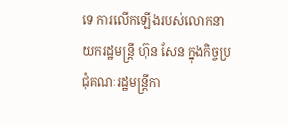ទេ ការលើកឡើងរបស់លោកនាយករដ្ឋមន្រ្តី ហ៊ុន សែន ក្នុងកិច្ចប្រជុំគណៈរដ្ឋមន្ត្រីកា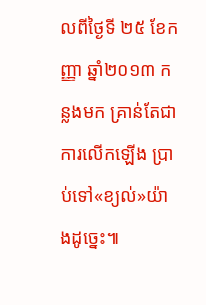លពីថ្ងៃទី ២៥ ខែកញ្ញា ឆ្នាំ២០១៣ កន្លងមក គ្រាន់តែជាការលើកឡើង ប្រាប់ទៅ«ខ្យល់»យ៉ាងដូច្នេះ៕